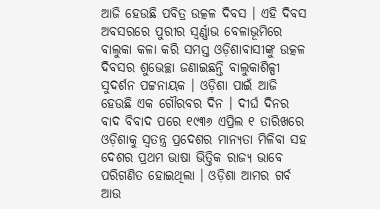ଆଜି ହେଉଛି ପବିତ୍ର ଉତ୍କଳ ଦିବସ । ଏହି ଦିବସ ଅବସରରେ ପୁରୀର ସ୍ବର୍ଣ୍ଣାଭ ବେଳାଭୂମିରେ ବାଲୁକା କଳା କରି ସମସ୍ତ ଓଡ଼ିଶାବାସୀଙ୍କୁ ଉତ୍କଳ ଦିବସର ଶୁଭେଚ୍ଛା ଜଣାଇଛନ୍ତି ବାଲୁକାଶିଳ୍ପୀ ସୁଦର୍ଶନ ପଟ୍ଟନାୟକ । ଓଡ଼ିଶା ପାଇଁ ଆଜି ହେଉଛି ଏକ ଗୌରବର ଦିନ । ଦୀର୍ଘ ଦିନର ବାଦ ବିବାଦ ପରେ ୧୯୩୬ ଏପ୍ରିଲ ୧ ତାରିଖରେ ଓଡ଼ିଶାକୁ ସ୍ୱତନ୍ତ୍ର ପ୍ରଦେଶର ମାନ୍ୟତା ମିଳିବା ସହ ଦେଶର ପ୍ରଥମ ଭାଷା ଭିତ୍ତିକ ରାଜ୍ୟ ଭାବେ ପରିଗଣିତ ହୋଇଥିଲା । ଓଡ଼ିଶା ଆମର ଗର୍ବ ଆଉ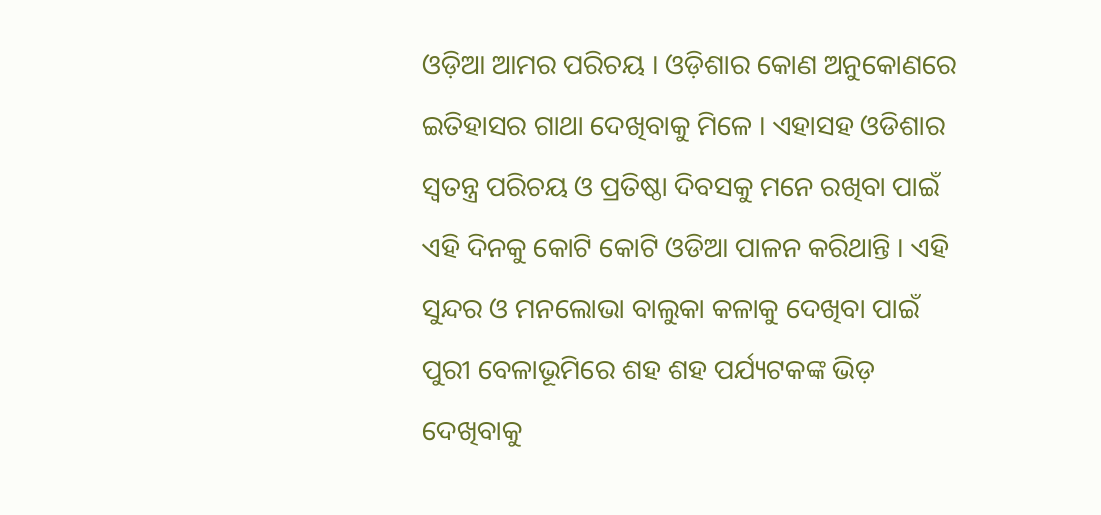ଓଡ଼ିଆ ଆମର ପରିଚୟ । ଓଡ଼ିଶାର କୋଣ ଅନୁକୋଣରେ ଇତିହାସର ଗାଥା ଦେଖିବାକୁ ମିଳେ । ଏହାସହ ଓଡିଶାର ସ୍ୱତନ୍ତ୍ର ପରିଚୟ ଓ ପ୍ରତିଷ୍ଠା ଦିବସକୁ ମନେ ରଖିବା ପାଇଁ ଏହି ଦିନକୁ କୋଟି କୋଟି ଓଡିଆ ପାଳନ କରିଥାନ୍ତି । ଏହି ସୁନ୍ଦର ଓ ମନଲୋଭା ବାଲୁକା କଳାକୁ ଦେଖିବା ପାଇଁ ପୁରୀ ବେଳାଭୂମିରେ ଶହ ଶହ ପର୍ଯ୍ୟଟକଙ୍କ ଭିଡ଼ ଦେଖିବାକୁ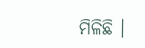ମିଳିଛି ।